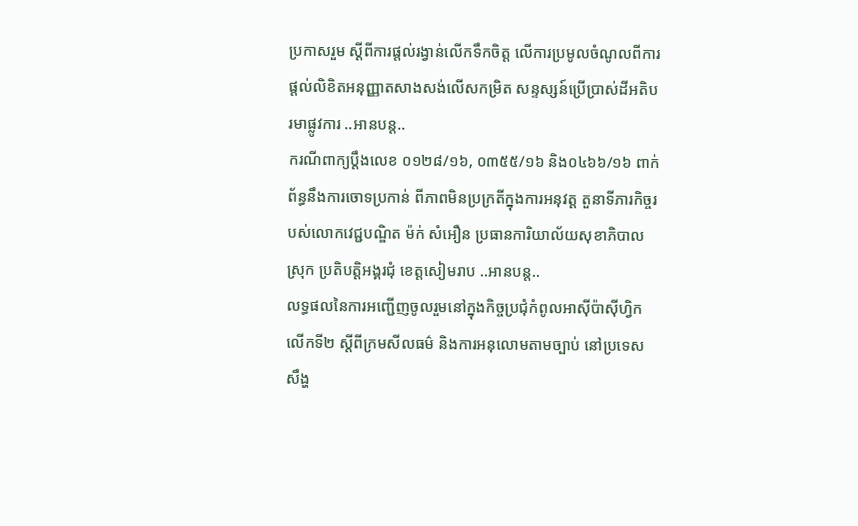ប្រកាសរួម ស្តីពីការផ្តល់រង្វាន់លើកទឹកចិត្ត លើការប្រមូលចំណូលពីការ ផ្តល់លិខិតអនុញ្ញាតសាងសង់លើសកម្រិត សន្ទស្សន៍ប្រើប្រាស់ដីអតិបរមាផ្លូវការ ..អានបន្ត..
ករណីពាក្យប្តឹងលេខ ០១២៨/១៦, ០៣៥៥/១៦ និង០៤៦៦/១៦ ពាក់ព័ន្ធនឹងការចោទប្រកាន់ ពីភាពមិនប្រក្រតីក្នុងការអនុវត្ត តួនាទីភារកិច្ចរបស់លោកវេជ្ជបណ្ឌិត ម៉ក់ សំអឿន ប្រធានការិយាល័យសុខាភិបាលស្រុក ប្រតិបត្តិអង្គរជុំ ខេត្តសៀមរាប ..អានបន្ត..
លទ្ធផលនៃការអញ្ជើញចូលរួមនៅក្នុងកិច្ចប្រជុំកំពូលអាស៊ីប៉ាស៊ីហ្វិកលើកទី២ ស្តីពីក្រមសីលធម៌ និងការអនុលោមតាមច្បាប់ នៅប្រទេសសឹង្ហ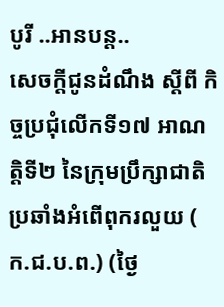បូរី ..អានបន្ត..
សេចក្ដីជូនដំណឹង ស្ដីពី កិច្ចប្រជុំលើកទី១៧ អាណត្តិទី២ នៃក្រុមប្រឹក្សាជាតិប្រឆាំងអំពើពុករលួយ ( ក.ជ.ប.ព.) (ថ្ងៃ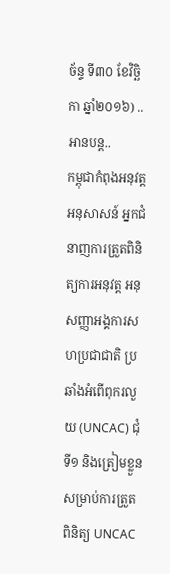ច័ន្ទ ទី៣០ ខែវិច្ឆិកា ឆ្នាំ២០១៦) ..អានបន្ត..
កម្ពុជាកំពុងអនុវត្តអនុសាសន៍ អ្នកជំនាញការត្រួតពិនិត្យការអនុវត្ត អនុសញ្ញាអង្គការសហប្រជាជាតិ ប្រឆាំងអំពើពុករលួយ (UNCAC) ជុំទី១ និងត្រៀមខ្លួនសម្រាប់ការត្រួតពិនិត្យ UNCAC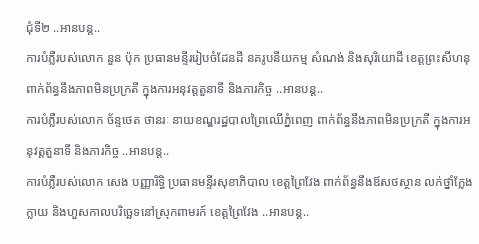ជុំទី២ ..អានបន្ត..
ការបំភ្លឺរបស់លោក នួន ប៉ុក ប្រធានមន្ទីររៀបចំដែនដី នគរូបនីយកម្ម សំណង់ និងសុរិយោដី ខេត្តព្រះសីហនុ ពាក់ព័ន្ធនឹងភាពមិនប្រក្រតី ក្នុងការអនុវត្តតួនាទី និងភារកិច្ច ..អានបន្ត..
ការបំភ្លឺរបស់លោក ច័ន្ទថេត ថានរៈ នាយខណ្ឌរដ្ឋបាលព្រៃឈើភ្នំពេញ ពាក់ព័ន្ធនឹងភាពមិនប្រក្រតី ក្នុងការអនុវត្តតួនាទី និងភារកិច្ច ..អានបន្ត..
ការបំភ្លឺរបស់លោក សេង បញ្ញារិទ្ធិ ប្រធានមន្ទីរសុខាភិបាល ខេត្តព្រៃវែង ពាក់ព័ន្ធនឹងឪសថស្ថាន លក់ថ្នាំក្លែងក្លាយ និងហួសកាលបរិច្ឆេទនៅស្រុកពាមរក៍ ខេត្តព្រៃវែង ..អានបន្ត..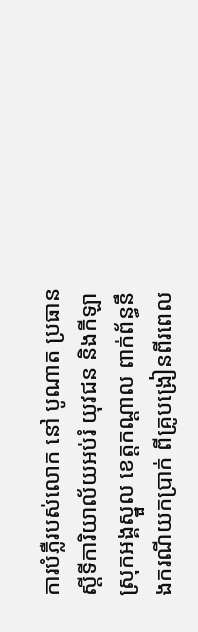ការបំភ្លឺរបស់លោក នៅ បូណាត ប្រធានស្ដីទីការិយាល័យអប់រំ យុវជន និងកីឡា ស្រុកអង្គស្នួល ខេត្តកណ្ដាល ពាក់ព័ន្ធនឹងករណីយកប្រាក់ ពីគ្រូបង្រៀនពីរពេល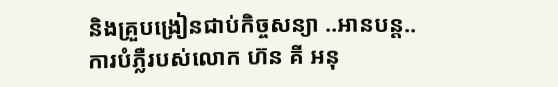និងគ្រួបង្រៀនជាប់កិច្ចសន្យា ..អានបន្ត..
ការបំភ្លឺរបស់លោក ហ៊ន គី អនុ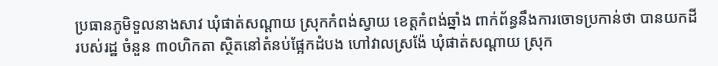ប្រធានភូមិទួលនាងសាវ ឃុំផាត់សណ្ដាយ ស្រុកកំពង់ស្វាយ ខេត្តកំពង់ឆ្នាំង ពាក់ព័ន្ធនឹងការចោទប្រកាន់ថា បានយកដីរបស់រដ្ឋ ចំនួន ៣០ហិកតា ស្ថិតនៅតំនប់ផ្អែកដំបង ហៅវាលស្រង៉ែ ឃុំផាត់សណ្ដាយ ស្រុក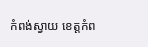កំពង់ស្វាយ ខេត្តកំព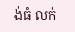ង់ធំ លក់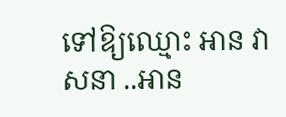ទៅឱ្យឈ្មោះ អាន វាសនា ..អាន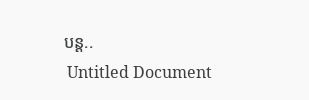បន្ត..
 Untitled Document